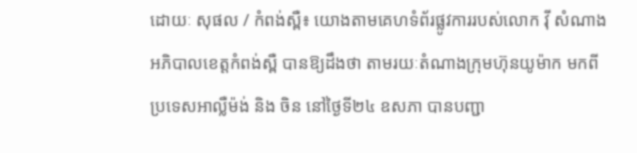ដោយៈ សុផល / កំពង់ស្ពឺ៖ យោងតាមគេហទំព័រផ្លូវការរបស់លោក វ៉ី សំណាង អភិបាលខេត្តកំពង់ស្ពឺ បានឱ្យដឹងថា តាមរយៈតំណាងក្រុមហ៊ុនយូម៉ាក មកពីប្រទេសអាល្លឺម៉ង់ និង ចិន នៅថ្ងៃទី២៤ ឧសភា បានបញ្ជា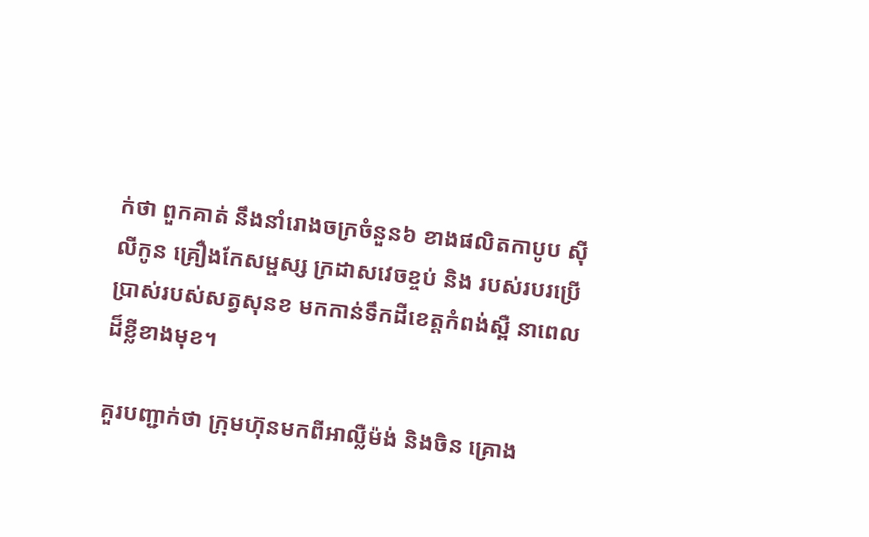ក់ថា ពួកគាត់ នឹងនាំរោងចក្រចំនួន៦ ខាងផលិតកាបូប ស៊ីលីកូន គ្រឿងកែសម្ផស្ស ក្រដាសវេចខ្ចប់ និង របស់របរប្រើប្រាស់របស់សត្វសុនខ មកកាន់ទឹកដីខេត្តកំពង់ស្ពឺ នាពេលដ៏ខ្លីខាងមុខ។

គួរបញ្ជាក់ថា ក្រុមហ៊ុនមកពីអាល្លឺម៉ង់ និងចិន គ្រោង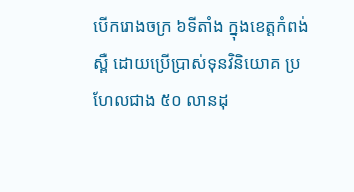បើករោងចក្រ ៦ទីតាំង ក្នុងខេត្តកំពង់ស្ពឺ ដោយប្រើប្រាស់ទុនវិនិយោគ ប្រហែលជាង ៥០ លានដុ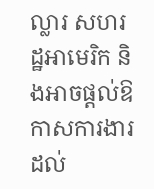ល្លារ សហរដ្ឋអាមេរិក និងអាចផ្ដល់ឱកាសការងារ ដល់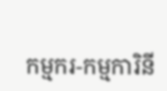កម្មករ-កម្មការិនី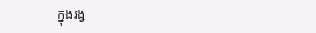ក្នុងរង្វ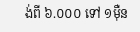ង់ពី ៦.០០០ ទៅ ១ម៉ឺន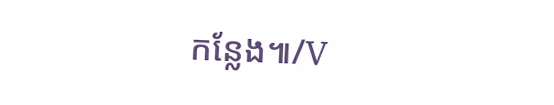កន្លែង៕/V